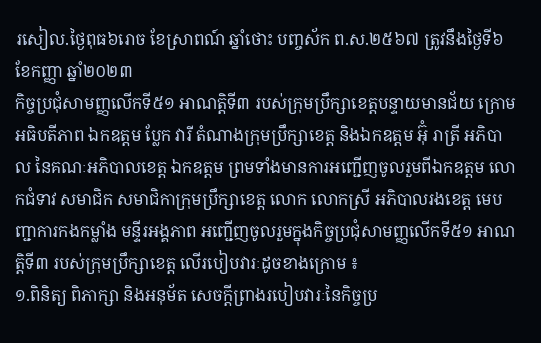រសៀល.ថ្ងៃពុធ៦រោច ខែស្រាពណ៍ ឆ្នាំថោះ បញ្ចស័ក ព.ស.២៥៦៧ ត្រូវនឹងថ្ងៃទី៦ ខែកញ្ញា ឆ្នាំ២០២៣
កិច្ចប្រជុំសាមញ្ញលើកទី៥១ អាណត្តិទី៣ របស់ក្រុមប្រឹក្សាខេត្តបន្ទាយមានជ័យ ក្រោមអធិបតីភាព ឯកឧត្ដម ប្លែក វារី តំណាងក្រុមប្រឹក្សាខេត្ត និងឯកឧត្តម អ៊ុំ រាត្រី អភិបាល នៃគណៈអភិបាលខេត្ត ឯកឧត្ដម ព្រមទាំងមានការអញ្ជើញចូលរួមពីឯកឧត្ដម លោកជំទាវ សមាជិក សមាជិកាក្រុមប្រឹក្សាខេត្ត លោក លោកស្រី អភិបាលរងខេត្ត មេបញ្ជាការកងកម្លាំង មន្ទីរអង្គភាព អញ្ជើញចូលរួមក្នុងកិច្ចប្រជុំសាមញ្ញលើកទី៥១ អាណត្តិទី៣ របស់ក្រុមប្រឹក្សាខេត្ត លើរបៀបវារៈដូចខាងក្រោម ៖
១.ពិនិត្យ ពិភាក្សា និងអនុម័ត សេចក្ដីព្រាងរបៀបវារៈនៃកិច្ចប្រ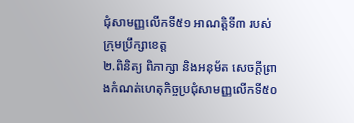ជុំសាមញ្ញលើកទី៥១ អាណត្តិទី៣ របស់ក្រុមប្រឹក្សាខេត្ត
២.ពិនិត្យ ពិភាក្សា និងអនុម័ត សេចក្ដីព្រាងកំណត់ហេតុកិច្ចប្រជុំសាមញ្ញលើកទី៥០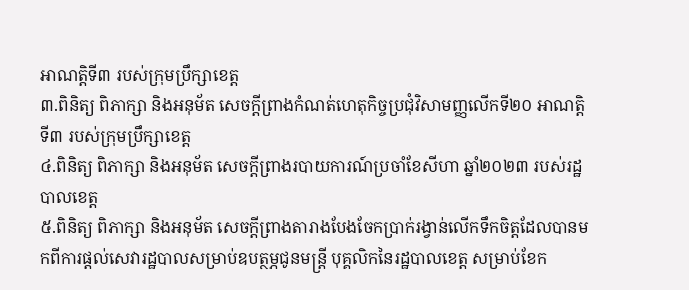អាណត្តិទី៣ របស់ក្រុមប្រឹក្សាខេត្ត
៣.ពិនិត្យ ពិភាក្សា និងអនុម័ត សេចក្ដីព្រាងកំណត់ហេតុកិច្ចប្រជុំវិសាមញ្ញលើកទី២០ អាណត្តិទី៣ របស់ក្រុមប្រឹក្សាខេត្ត
៤.ពិនិត្យ ពិភាក្សា និងអនុម័ត សេចក្ដីព្រាងរបាយការណ៍ប្រចាំខែសីហា ឆ្នាំ២០២៣ របស់រដ្ឋបាលខេត្ត
៥.ពិនិត្យ ពិភាក្សា និងអនុម័ត សេចក្ដីព្រាងតារាងបែងចែកប្រាក់រង្វាន់លើកទឹកចិត្តដែលបានមកពីការផ្ដល់សេវារដ្ឋបាលសម្រាប់ឧបត្ថម្ភជូនមន្រ្តី បុគ្គលិកនៃរដ្ឋបាលខេត្ត សម្រាប់ខែក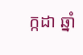ក្កដា ឆ្នាំ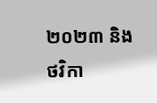២០២៣ និងថវិកា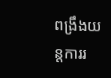ពង្រឹងយន្តការរ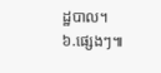ដ្ឋបាល។
៦.ផ្សេងៗ៕